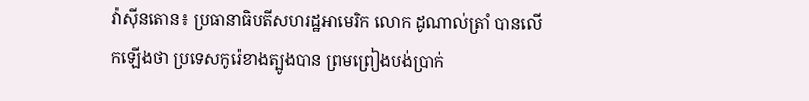វ៉ាស៊ីនតោន៖ ប្រធានាធិបតីសហរដ្ឋអាមេរិក លោក ដូណាល់ត្រាំ បានលេីកឡេីងថា ប្រទេសកូរ៉េខាងត្បូងបាន ព្រមព្រៀងបង់ប្រាក់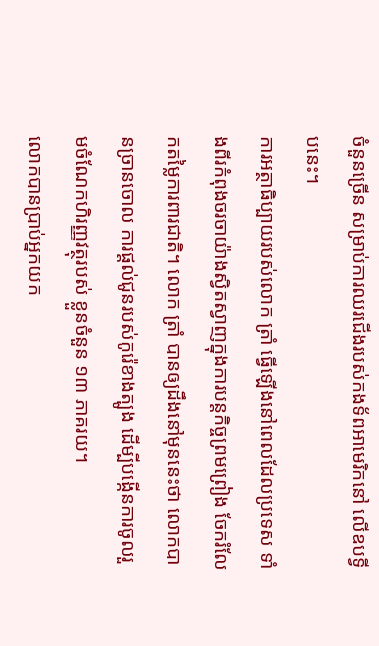ចំនួនច្រើន សម្រាប់ការឈរជើងរបស់កងទ័ពអាមេរិកនៅ លើឧបទ្វីបនេះ។
ការអត្ថាធិប្បាយរបស់លោក ត្រាំ ធ្វើឡើងនៅពេលដែលប្រទេស ទាំងពីរកំពុងចរចាយ៉ាងស្វិតស្វាញក្នុងការបន្តកិច្ចព្រមព្រៀង ចែករំលែកតម្លៃការពារជាតិ។ លោក ត្រាំ បានឲ្យដឹងនៅមុននេះថា លោកបានច្រានចោល ការផ្តល់ជូនរបស់កូរ៉េខាងត្បូង ដើម្បីបង្កើនការចូលរួមចំណែកហិរញ្ញវត្ថុរបស់ ខ្លួនចំនួន ១៣ ភាគរយ។
លោកបានប្រាប់អ្នកយក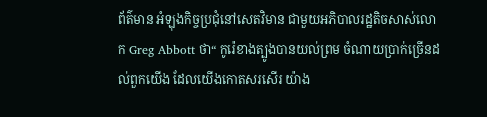ព័ត៌មាន អំឡុងកិច្ចប្រជុំនៅសេតវិមាន ជាមួយអភិបាលរដ្ឋតិចសាស់លោក Greg Abbott ថា“ កូរ៉េខាងត្បូងបានយល់ព្រម ចំណាយប្រាក់ច្រើនដល់ពួកយើង ដែលយើងកោតសរសើរ យ៉ាង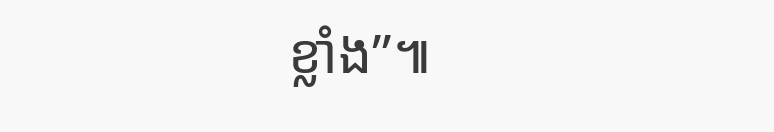ខ្លាំង”៕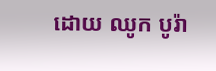ដោយ ឈូក បូរ៉ា